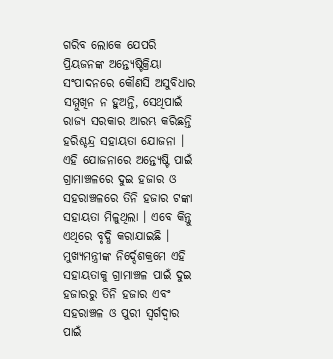ଗରିବ ଲୋକେ ଯେପରି ପ୍ରିୟଜନଙ୍କ ଅନ୍ତ୍ୟେଷ୍ଟିକ୍ରିୟା ସଂପାଦନରେ କୌଣସି ଅସୁବିଧାର ସମ୍ମୁଖିନ ନ ହୁଅନ୍ତି, ସେଥିପାଇଁ ରାଜ୍ୟ ସରକାର ଆରମ୍ଭ କରିଛନ୍ତି ହରିଶ୍ଚନ୍ଦ୍ର ସହାୟତା ଯୋଜନା । ଏହି ଯୋଜନାରେ ଅନ୍ତ୍ୟେଷ୍ଟି ପାଇଁ ଗ୍ରାମାଞ୍ଚଳରେ ଦୁଇ ହଜାର ଓ ସହରାଞ୍ଚଳରେ ତିନି ହଜାର ଟଙ୍କା ସହାୟତା ମିଳୁଥିଲା । ଏବେ କିନ୍ତୁ ଏଥିରେ ବୃଦ୍ଧି କରାଯାଇଛି ।
ମୁଖ୍ୟମନ୍ତ୍ରୀଙ୍କ ନିର୍ଦ୍ଦେଶକ୍ରମେ ଏହି ସହାୟତାକୁ ଗ୍ରାମାଞ୍ଚଳ ପାଇଁ ଦୁଇ ହଜାରରୁ ତିନି ହଜାର ଏବଂ ସହରାଞ୍ଚଳ ଓ ପୁରୀ ସ୍ୱର୍ଗଦ୍ୱାର ପାଇଁ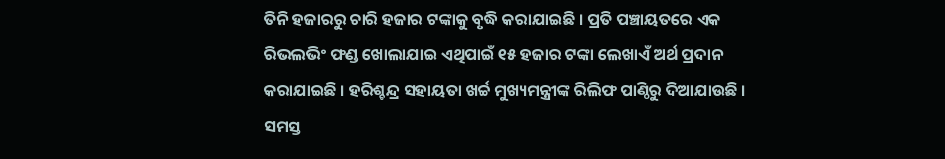ତିନି ହଜାରରୁ ଚାରି ହଜାର ଟଙ୍କାକୁ ବୃଦ୍ଧି କରାଯାଇଛି । ପ୍ରତି ପଞ୍ଚାୟତରେ ଏକ ରିଭଲଭିଂ ଫଣ୍ଡ ଖୋଲାଯାଇ ଏଥିପାଇଁ ୧୫ ହଜାର ଟଙ୍କା ଲେଖାଏଁ ଅର୍ଥ ପ୍ରଦାନ କରାଯାଇଛି । ହରିଶ୍ଚନ୍ଦ୍ର ସହାୟତା ଖର୍ଚ୍ଚ ମୁଖ୍ୟମନ୍ତ୍ରୀଙ୍କ ରିଲିଫ ପାଣ୍ଠିରୁ ଦିଆଯାଉଛି । ସମସ୍ତ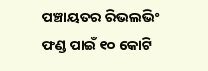ପଞ୍ଚାୟତର ରିଭଲଭିଂ ଫଣ୍ଡ ପାଇଁ ୧୦ କୋଟି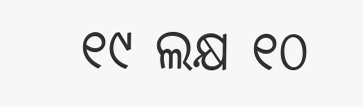୧୯ ଲକ୍ଷ ୧୦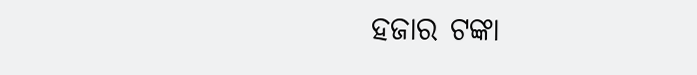ହଜାର ଟଙ୍କା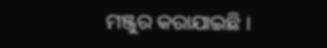ମଞ୍ଜୁର କରାଯାଇଛି ।